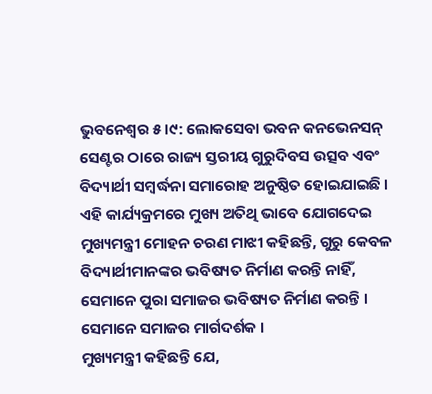ଭୁବନେଶ୍ବର ୫।୯: ଲୋକସେବା ଭବନ କନଭେନସନ୍ ସେଣ୍ଟର ଠାରେ ରାଜ୍ୟ ସ୍ତରୀୟ ଗୁରୁଦିବସ ଉତ୍ସବ ଏବଂ ବିଦ୍ୟାର୍ଥୀ ସମ୍ବର୍ଦ୍ଧନା ସମାରୋହ ଅନୁଷ୍ଠିତ ହୋଇଯାଇଛି । ଏହି କାର୍ଯ୍ୟକ୍ରମରେ ମୁଖ୍ୟ ଅତିଥି ଭାବେ ଯୋଗଦେଇ ମୁଖ୍ୟମନ୍ତ୍ରୀ ମୋହନ ଚରଣ ମାଝୀ କହିଛନ୍ତି, ଗୁରୁ କେବଳ ବିଦ୍ୟାର୍ଥୀମାନଙ୍କର ଭବିଷ୍ୟତ ନିର୍ମାଣ କରନ୍ତି ନାହିଁ, ସେମାନେ ପୁରା ସମାଜର ଭବିଷ୍ୟତ ନିର୍ମାଣ କରନ୍ତି । ସେମାନେ ସମାଜର ମାର୍ଗଦର୍ଶକ ।
ମୁଖ୍ୟମନ୍ତ୍ରୀ କହିଛନ୍ତି ଯେ,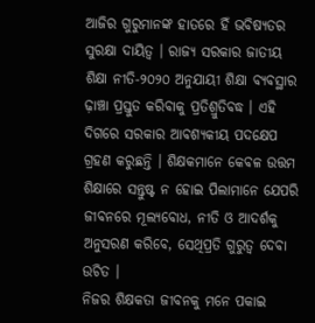ଆଜିର ଗୁରୁମାନଙ୍କ ହାତରେ ହିଁ ଭବିଷ୍ୟତର ସୁରକ୍ଷା ଦାୟିତ୍ଵ । ରାଜ୍ୟ ସରକାର ଜାତୀୟ ଶିକ୍ଷା ନୀତି-୨୦୨୦ ଅନୁଯାୟୀ ଶିକ୍ଷା ବ୍ୟବସ୍ଥାର ଢ଼ାଞ୍ଚା ପ୍ରସ୍ତୁତ କରିବାକୁ ପ୍ରତିଶ୍ରୁତିବଦ୍ଧ । ଏହି ଦିଗରେ ସରକାର ଆବଶ୍ୟକୀୟ ପଦକ୍ଷେପ ଗ୍ରହଣ କରୁଛନ୍ତି । ଶିକ୍ଷକମାନେ କେବଳ ଉତ୍ତମ ଶିକ୍ଷାରେ ସନ୍ତୁଷ୍ଟ ନ ହୋଇ ପିଲାମାନେ ଯେପରି ଜୀବନରେ ମୂଲ୍ୟବୋଧ, ନୀତି ଓ ଆଦର୍ଶକୁ ଅନୁସରଣ କରିବେ, ସେଥିପ୍ରତି ଗୁରୁତ୍ୱ ଦେବା ଉଚିତ ।
ନିଜର ଶିକ୍ଷକତା ଜୀବନକୁ ମନେ ପକାଇ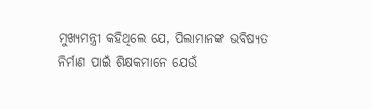ମୁଖ୍ୟମନ୍ତ୍ରୀ କହିଥିଲେ ଯେ, ପିଲାମାନଙ୍କ ଭବିଷ୍ୟତ ନିର୍ମାଣ ପାଇଁ ଶିକ୍ଷକମାନେ ଯେଉଁ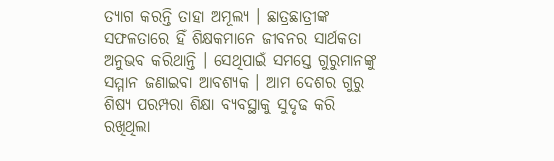ତ୍ୟାଗ କରନ୍ତି ତାହା ଅମୂଲ୍ୟ । ଛାତ୍ରଛାତ୍ରୀଙ୍କ ସଫଳତାରେ ହିଁ ଶିକ୍ଷକମାନେ ଜୀବନର ସାର୍ଥକତା ଅନୁଭବ କରିଥାନ୍ତି । ସେଥିପାଇଁ ସମସ୍ତେ ଗୁରୁମାନଙ୍କୁ ସମ୍ମାନ ଜଣାଇବା ଆବଶ୍ୟକ । ଆମ ଦେଶର ଗୁରୁ ଶିଷ୍ୟ ପରମ୍ପରା ଶିକ୍ଷା ବ୍ୟବସ୍ଥାକୁ ସୁଦୃଢ କରି ରଖିଥିଲା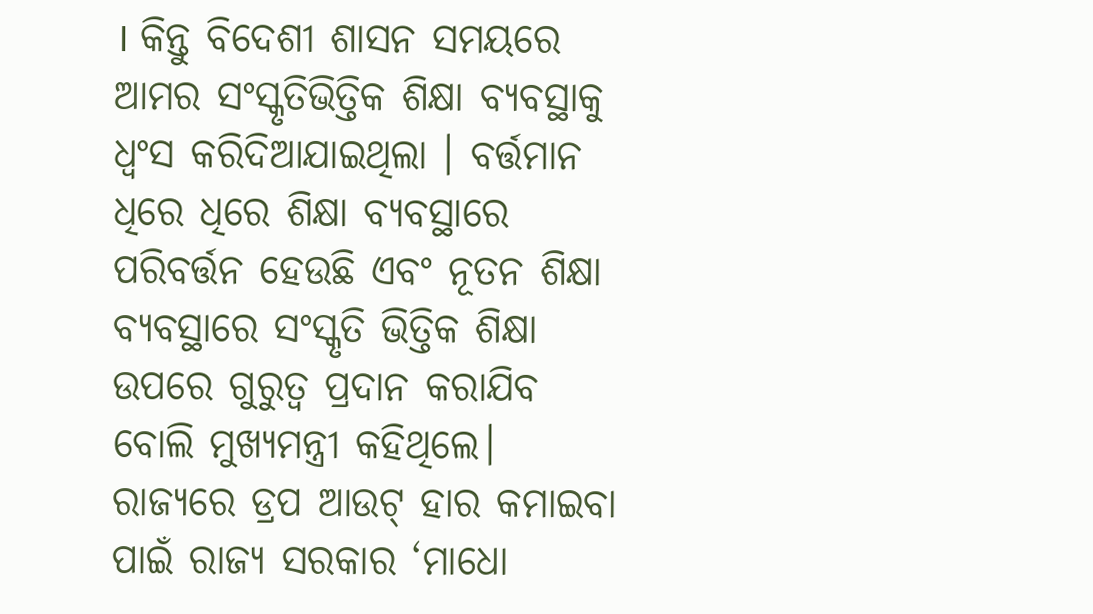। କିନ୍ତୁ ବିଦେଶୀ ଶାସନ ସମୟରେ ଆମର ସଂସ୍କୃତିଭିତ୍ତିକ ଶିକ୍ଷା ବ୍ୟବସ୍ଥାକୁ ଧ୍ୱଂସ କରିଦିଆଯାଇଥିଲା । ବର୍ତ୍ତମାନ ଧିରେ ଧିରେ ଶିକ୍ଷା ବ୍ୟବସ୍ଥାରେ ପରିବର୍ତ୍ତନ ହେଉଛି ଏବଂ ନୂତନ ଶିକ୍ଷା ବ୍ୟବସ୍ଥାରେ ସଂସ୍କୃତି ଭିତ୍ତିକ ଶିକ୍ଷା ଉପରେ ଗୁରୁତ୍ୱ ପ୍ରଦାନ କରାଯିବ ବୋଲି ମୁଖ୍ୟମନ୍ତ୍ରୀ କହିଥିଲେ।
ରାଜ୍ୟରେ ଡ୍ରପ ଆଉଟ୍ ହାର କମାଇବା ପାଇଁ ରାଜ୍ୟ ସରକାର ‘ମାଧୋ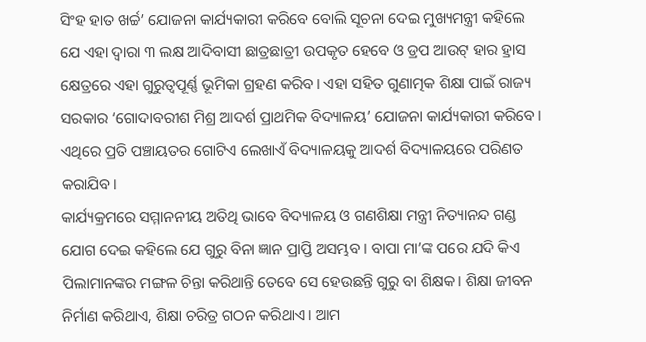ସିଂହ ହାତ ଖର୍ଚ୍ଚ’ ଯୋଜନା କାର୍ଯ୍ୟକାରୀ କରିବେ ବୋଲି ସୂଚନା ଦେଇ ମୁଖ୍ୟମନ୍ତ୍ରୀ କହିଲେ ଯେ ଏହା ଦ୍ୱାରା ୩ ଲକ୍ଷ ଆଦିବାସୀ ଛାତ୍ରଛାତ୍ରୀ ଉପକୃତ ହେବେ ଓ ଡ୍ରପ ଆଉଟ୍ ହାର ହ୍ରାସ କ୍ଷେତ୍ରରେ ଏହା ଗୁରୁତ୍ୱପୂର୍ଣ୍ଣ ଭୂମିକା ଗ୍ରହଣ କରିବ। ଏହା ସହିତ ଗୁଣାତ୍ମକ ଶିକ୍ଷା ପାଇଁ ରାଜ୍ୟ ସରକାର ‘ଗୋଦାବରୀଶ ମିଶ୍ର ଆଦର୍ଶ ପ୍ରାଥମିକ ବିଦ୍ୟାଳୟ’ ଯୋଜନା କାର୍ଯ୍ୟକାରୀ କରିବେ। ଏଥିରେ ପ୍ରତି ପଞ୍ଚାୟତର ଗୋଟିଏ ଲେଖାଏଁ ବିଦ୍ୟାଳୟକୁ ଆଦର୍ଶ ବିଦ୍ୟାଳୟରେ ପରିଣତ କରାଯିବ।
କାର୍ଯ୍ୟକ୍ରମରେ ସମ୍ମାନନୀୟ ଅତିଥି ଭାବେ ବିଦ୍ୟାଳୟ ଓ ଗଣଶିକ୍ଷା ମନ୍ତ୍ରୀ ନିତ୍ୟାନନ୍ଦ ଗଣ୍ଡ ଯୋଗ ଦେଇ କହିଲେ ଯେ ଗୁରୁ ବିନା ଜ୍ଞାନ ପ୍ରାପ୍ତି ଅସମ୍ଭବ । ବାପା ମା’ଙ୍କ ପରେ ଯଦି କିଏ ପିଲାମାନଙ୍କର ମଙ୍ଗଳ ଚିନ୍ତା କରିଥାନ୍ତି ତେବେ ସେ ହେଉଛନ୍ତି ଗୁରୁ ବା ଶିକ୍ଷକ। ଶିକ୍ଷା ଜୀବନ ନିର୍ମାଣ କରିଥାଏ, ଶିକ୍ଷା ଚରିତ୍ର ଗଠନ କରିଥାଏ। ଆମ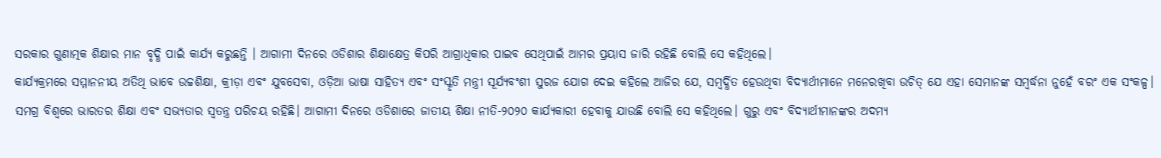ସରକାର ଗୁଣାତ୍ମକ ଶିକ୍ଷାର ମାନ ବୃଦ୍ଧି ପାଇଁ କାର୍ଯ୍ୟ କରୁଛନ୍ତି । ଆଗାମୀ ଦିନରେ ଓଡିଶାର ଶିକ୍ଷାକ୍ଷେତ୍ର କିପରି ଆଗ୍ରାଧିକାର ପାଇବ ସେଥିପାଇଁ ଆମର ପ୍ରୟାସ ଜାରି ରହିଛି ବୋଲି ସେ କହିଥିଲେ।
କାର୍ଯ୍ୟକ୍ରମରେ ସମ୍ମାନନୀୟ ଅତିଥି ଭାବେ ଉଚ୍ଚଶିକ୍ଷା, କ୍ରୀଡ଼ା ଏବଂ ଯୁବସେବା, ଓଡ଼ିଆ ଭାଷା ସାହିତ୍ୟ ଏବଂ ସଂସ୍କୃତି ମନ୍ତ୍ରୀ ସୂର୍ଯ୍ୟବଂଶୀ ସୁରଜ ଯୋଗ ଦେଇ କହିଲେ ଆଜିର ଯେ, ସମ୍ବର୍ଦ୍ଧିତ ହେଉଥିବା ବିଦ୍ୟାର୍ଥୀମାନେ ମନେରଖିବା ଉଚିତ୍ ଯେ ଏହା ସେମାନଙ୍କ ସମ୍ବର୍ଦ୍ଧନା ନୁହେଁ ବରଂ ଏକ ସଂକଳ୍ପ। ସମଗ୍ର ବିଶ୍ବରେ ଭାରତର ଶିକ୍ଷା ଏବଂ ସଭ୍ୟତାର ସ୍ବତନ୍ତ୍ର ପରିଚୟ ରହିଛି। ଆଗାମୀ ଦିନରେ ଓଡିଶାରେ ଜାତୀୟ ଶିକ୍ଷା ନୀତି-୨୦୨୦ କାର୍ଯ୍ୟକାରୀ ହେବାକୁ ଯାଉଛି ବୋଲି ସେ କହିଥିଲେ। ଗୁରୁ ଏବଂ ବିଦ୍ୟାର୍ଥୀମାନଙ୍କର ଅଦମ୍ୟ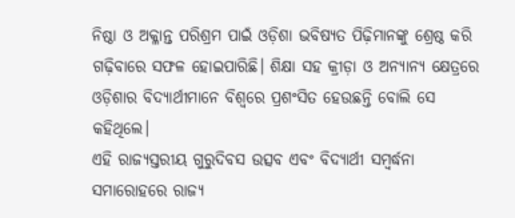ନିଷ୍ଠା ଓ ଅକ୍ଳାନ୍ତ ପରିଶ୍ରମ ପାଇଁ ଓଡ଼ିଶା ଭବିଷ୍ୟତ ପିଢ଼ିମାନଙ୍କୁ ଶ୍ରେଷ୍ଠ କରି ଗଢ଼ିବାରେ ସଫଳ ହୋଇପାରିଛି। ଶିକ୍ଷା ସହ କ୍ରୀଡ଼ା ଓ ଅନ୍ୟାନ୍ୟ କ୍ଷେତ୍ରରେ ଓଡ଼ିଶାର ବିଦ୍ୟାର୍ଥୀମାନେ ବିଶ୍ଵରେ ପ୍ରଶଂସିତ ହେଉଛନ୍ତି ବୋଲି ସେ କହିଥିଲେ।
ଏହି ରାଜ୍ୟସ୍ତରୀୟ ଗୁରୁଦିବସ ଉତ୍ସବ ଏବଂ ବିଦ୍ୟାର୍ଥୀ ସମ୍ବର୍ଦ୍ଧନା ସମାରୋହରେ ରାଜ୍ୟ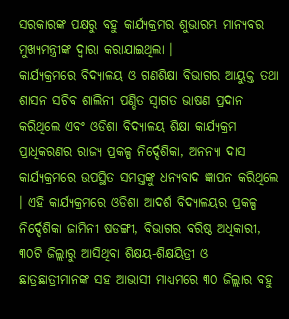ସରକାରଙ୍କ ପକ୍ଷରୁ ବହୁ କାର୍ଯ୍ୟକ୍ରମର ଶୁଭାରମ୍ଭ ମାନ୍ୟବର ମୁଖ୍ୟମନ୍ତ୍ରୀଙ୍କ ଦ୍ବାରା କରାଯାଇଥିଲା ।
କାର୍ଯ୍ୟକ୍ରମରେ ବିଦ୍ୟାଳୟ ଓ ଗଣଶିକ୍ଷା ବିଭାଗର ଆୟୁକ୍ତ ତଥା ଶାସନ ସଚିବ ଶାଲିନୀ ପଣ୍ଡିତ ସ୍ବାଗତ ଭାଷଣ ପ୍ରଦାନ କରିଥିଲେ ଏବଂ ଓଡିଶା ବିଦ୍ୟାଳୟ ଶିକ୍ଷା କାର୍ଯ୍ୟକ୍ରମ ପ୍ରାଧିକରଣର ରାଜ୍ୟ ପ୍ରକଳ୍ପ ନିର୍ଦ୍ଦେଶିକା, ଅନନ୍ୟା ଦାସ କାର୍ଯ୍ୟକ୍ରମରେ ଉପସ୍ଥିତ ସମସ୍ତଙ୍କୁ ଧନ୍ୟବାଦ ଜ୍ଞାପନ କରିଥିଲେ । ଏହି କାର୍ଯ୍ୟକ୍ରମରେ ଓଡିଶା ଆଦର୍ଶ ବିଦ୍ୟାଳୟର ପ୍ରକଳ୍ପ ନିର୍ଦ୍ଦେଶିକା ଜାମିନୀ ଷଡଙ୍ଗୀ, ବିଭାଗର ବରିଷ୍ଠ ଅଧିକାରୀ, ୩୦ଟି ଜିଲ୍ଲାରୁ ଆସିଥିବା ଶିକ୍ଷୟ-ଶିକ୍ଷୟିତ୍ରୀ ଓ ଛାତ୍ରଛାତ୍ରୀମାନଙ୍କ ସହ ଆଭାସୀ ମାଧ୍ୟମରେ ୩୦ ଜିଲ୍ଲାର ବହୁ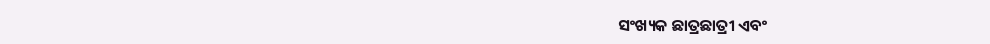ସଂଖ୍ୟକ ଛାତ୍ରଛାତ୍ରୀ ଏବଂ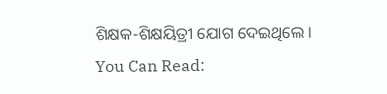ଶିକ୍ଷକ-ଶିକ୍ଷୟିତ୍ରୀ ଯୋଗ ଦେଇଥିଲେ ।
You Can Read: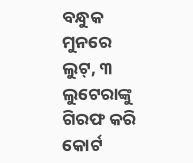ବନ୍ଧୁକ ମୁନରେ ଲୁଟ୍, ୩ ଲୁଟେରାଙ୍କୁ ଗିରଫ କରି କୋର୍ଟ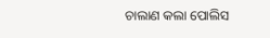ଚାଲାଣ କଲା ପୋଲିସ